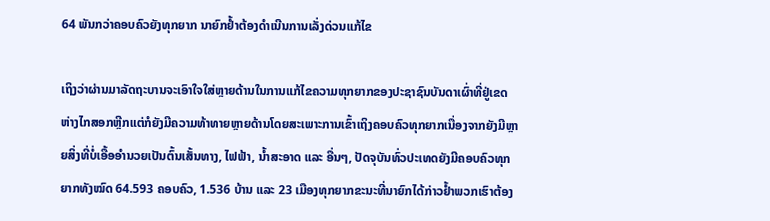64 ພັນກວ່າຄອບຄົວຍັງທຸກຍາກ ນາຍົກຢໍ້າຕ້ອງດຳເນີນການເລັ່ງດ່ວນແກ້ໄຂ

ເຖິງວ່າຜ່ານມາລັດຖະບານຈະເອົາໃຈໃສ່ຫຼາຍດ້ານໃນການແກ້ໄຂຄວາມທຸກຍາກຂອງປະຊາຊົນບັນດາເຜົ່າທີ່ຢູ່ເຂດຫ່າງໄກສອກຫຼີກແຕ່ກໍຍັງມີຄວາມທ້າທາຍຫຼາຍດ້ານໂດຍສະເພາະການເຂົ້າເຖິງຄອບຄົວທຸກຍາກເນື່ອງຈາກຍັງມີຫຼາຍສິ່ງທີ່ບໍ່ເອື້ອອຳນວຍເປັນຕົ້ນເສັ້ນທາງ, ໄຟຟ້າ, ນໍ້າສະອາດ ແລະ ອື່ນໆ, ປັດຈຸບັນທົ່ວປະເທດຍັງມີຄອບຄົວທຸກຍາກທັງໝົດ 64.593 ຄອບຄົວ, 1.536 ບ້ານ ແລະ 23 ເມືອງທຸກຍາກຂະນະທີ່ນາຍົກໄດ້ກ່າວຢໍ້າພວກເຮົາຕ້ອງ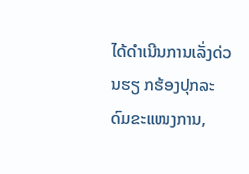ໄດ້ດຳເນີນການເລັ່ງດ່ວນຮຽ ກຮ້ອງປຸກລະດົມຂະແໜງການ,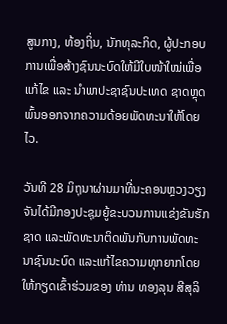ສູນກາງ, ທ້ອງຖິ່ນ, ນັກທຸລະກິດ, ຜູ້ປະກອບການເພື່ອສ້າງຊົນນະບົດໃຫ້ມີໃບໜ້າໃໝ່ເພື່ອແກ້ໄຂ ແລະ ນໍາພາປະຊາຊົນປະເທດ ຊາດຫຼຸດພົ້ນອອກຈາກຄວາມດ້ອຍພັດທະນາໃຫ້ໂດຍໄວ.

ວັນທີ 28 ມິຖຸນາຜ່ານມາທີ່ນະຄອນຫຼວງວຽງຈັນໄດ້ມີກອງປະຊຸມຍູ້ຂະບວນການແຂ່ງຂັນຮັກຊາດ ແລະພັດທະນາຕິດພັນກັບການພັດທະນາຊົນນະບົດ ແລະແກ້ໄຂຄວາມທຸກຍາກໂດຍໃຫ້ກຽດເຂົ້າຮ່ວມຂອງ ທ່ານ ທອງລຸນ ສີສຸລິ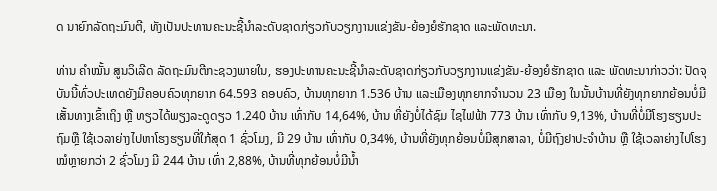ດ ນາຍົກລັດຖະມົນຕີ, ທັງເປັນປະທານຄະນະຊີ້ນຳລະດັບຊາດກ່ຽວກັບວຽກງານແຂ່ງຂັນ-ຍ້ອງຍໍຮັກຊາດ ແລະພັດທະນາ.

ທ່ານ ຄຳໝັ້ນ ສູນວິເລີດ ລັດຖະມົນຕີກະຊວງພາຍໃນ, ຮອງປະທານຄະນະຊີ້ນຳລະດັບຊາດກ່ຽວກັບວຽກງານແຂ່ງຂັນ-ຍ້ອງຍໍຮັກຊາດ ແລະ ພັດທະນາກ່າວວ່າ: ປັດຈຸບັນນີ້ທົ່ວປະເທດຍັງມີຄອບຄົວທຸກຍາກ 64.593 ຄອບຄົວ, ບ້ານທຸກຍາກ 1.536 ບ້ານ ແລະເມືອງທຸກຍາກຈໍານວນ 23 ເມືອງ ໃນນັ້ນບ້ານທີ່ຍັງທຸກຍາກຍ້ອນບໍ່ມີເສັ້ນທາງເຂົ້າເຖິງ ຫຼື ທຽວໄດ້ພຽງລະດູດຽວ 1.240 ບ້ານ ເທົ່າກັບ 14,64%, ບ້ານ ທີ່ຍັງບໍ່ໄດ້ຊົມ ໄຊໄຟຟ້າ 773 ບ້ານ ເທົ່າກັບ 9,13%, ບ້ານທີ່ບໍ່ມີໂຮງຮຽນປະຖົມຫຼື ໃຊ້ເວລາຍ່າງໄປຫາໂຮງຮຽນທີ່ໃກ້ສຸດ 1 ຊົ່ວໂມງ, ມີ 29 ບ້ານ ເທົ່າກັບ 0,34%, ບ້ານທີ່ຍັງທຸກຍ້ອນບໍ່ມີສຸກສາລາ, ບໍ່ມີຖົງຢາປະຈໍາບ້ານ ຫຼື ໃຊ້ເວລາຍ່າງໄປໂຮງໝໍຫຼາຍກວ່າ 2 ຊົ່ວໂມງ ມີ 244 ບ້ານ ເທົ່າ 2,88%, ບ້ານທີ່ທຸກຍ້ອນບໍ່ມີນໍ້າ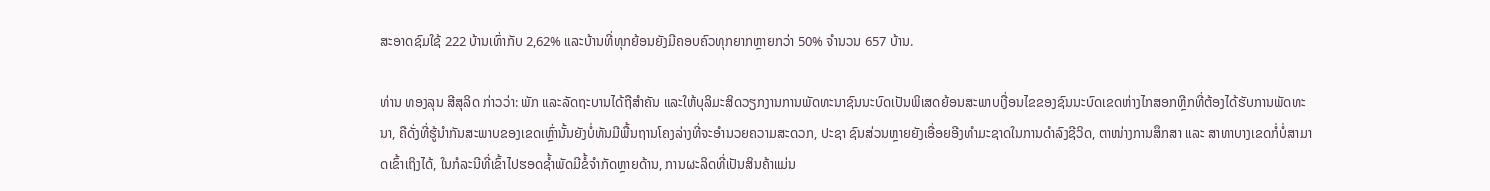ສະອາດຊົມໃຊ້ 222 ບ້ານເທົ່າກັບ 2,62% ແລະບ້ານທີ່ທຸກຍ້ອນຍັງມີຄອບຄົວທຸກຍາກຫຼາຍກວ່າ 50% ຈໍານວນ 657 ບ້ານ.

ທ່ານ ທອງລຸນ ສີສຸລິດ ກ່າວວ່າ: ພັກ ແລະລັດຖະບານໄດ້ຖືສຳຄັນ ແລະໃຫ້ບຸລິມະສິດວຽກງານການພັດທະນາຊົນນະບົດເປັນພິເສດຍ້ອນສະພາບເງື່ອນໄຂຂອງຊົນນະບົດເຂດຫ່າງໄກສອກຫຼີກທີ່ຕ້ອງໄດ້ຮັບການພັດທະນາ, ຄືດັ່ງທີ່ຮູ້ນໍາກັນສະພາບຂອງເຂດເຫຼົ່ານັ້ນຍັງບໍ່ທັນມີພື້ນຖານໂຄງລ່າງທີ່ຈະອຳນວຍຄວາມສະດວກ, ປະຊາ ຊົນສ່ວນຫຼາຍຍັງເອື່ອຍອີງທໍາມະຊາດໃນການດຳລົງຊີວິດ, ຕາໜ່າງການສຶກສາ ແລະ ສາທາບາງເຂດກໍ່ບໍ່ສາມາດເຂົ້າເຖິງໄດ້, ໃນກໍລະນີທີ່ເຂົ້າໄປຮອດຊໍ້າພັດມີຂໍ້ຈຳກັດຫຼາຍດ້ານ, ການຜະລິດທີ່ເປັນສິນຄ້າແມ່ນ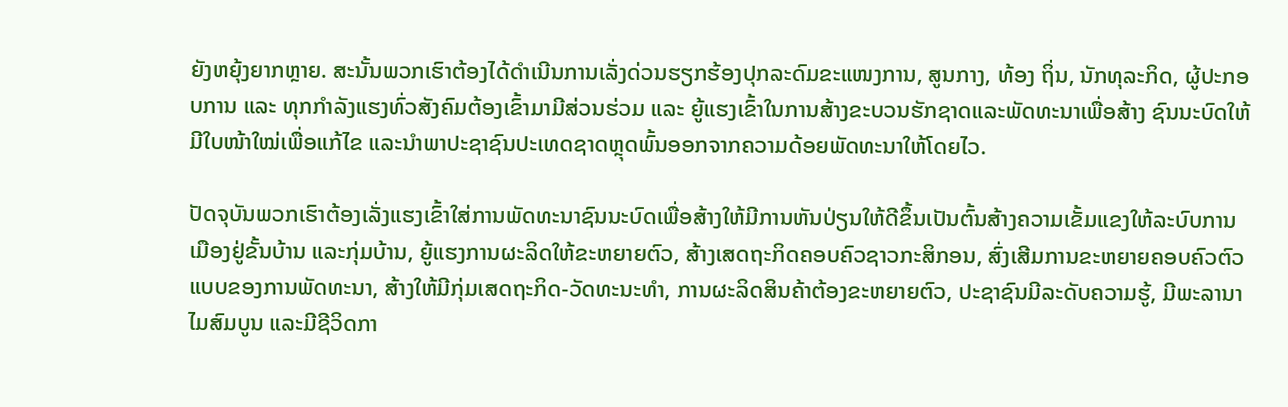ຍັງຫຍຸ້ງຍາກຫຼາຍ. ສະນັ້ນພວກເຮົາຕ້ອງໄດ້ດຳເນີນການເລັ່ງດ່ວນຮຽກຮ້ອງປຸກລະດົມຂະແໜງການ, ສູນກາງ, ທ້ອງ ຖິ່ນ, ນັກທຸລະກິດ, ຜູ້ປະກອບການ ແລະ ທຸກກໍາລັງແຮງທົ່ວສັງຄົມຕ້ອງເຂົ້າມາມີສ່ວນຮ່ວມ ແລະ ຍູ້ແຮງເຂົ້າໃນການສ້າງຂະບວນຮັກຊາດແລະພັດທະນາເພື່ອສ້າງ ຊົນນະບົດໃຫ້ມີໃບໜ້າໃໝ່ເພື່ອແກ້ໄຂ ແລະນໍາພາປະຊາຊົນປະເທດຊາດຫຼຸດພົ້ນອອກຈາກຄວາມດ້ອຍພັດທະນາໃຫ້ໂດຍໄວ.

ປັດຈຸບັນພວກເຮົາຕ້ອງເລັ່ງແຮງເຂົ້າໃສ່ການພັດທະນາຊົນນະບົດເພື່ອສ້າງໃຫ້ມີການຫັນປ່ຽນໃຫ້ດີຂຶ້ນເປັນຕົ້ນສ້າງຄວາມເຂັ້ມແຂງໃຫ້ລະບົບການເມືອງຢູ່ຂັ້ນບ້ານ ແລະກຸ່ມບ້ານ, ຍູ້ແຮງການຜະລິດໃຫ້ຂະຫຍາຍຕົວ, ສ້າງເສດຖະກິດຄອບຄົວຊາວກະສິກອນ, ສົ່ງເສີມການຂະຫຍາຍຄອບຄົວຕົວແບບຂອງການພັດທະນາ, ສ້າງໃຫ້ມີກຸ່ມເສດຖະກິດ-ວັດທະນະທໍາ, ການຜະລິດສິນຄ້າຕ້ອງຂະຫຍາຍຕົວ, ປະຊາຊົນມີລະດັບຄວາມຮູ້, ມີພະລານາໄມສົມບູນ ແລະມີຊີວິດກາ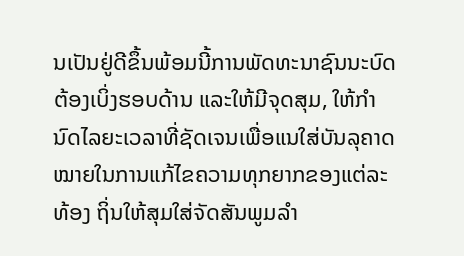ນເປັນຢູ່ດີຂຶ້ນພ້ອມນີ້ການພັດທະນາຊົນນະບົດຕ້ອງເບິ່ງຮອບດ້ານ ແລະໃຫ້ມີຈຸດສຸມ, ໃຫ້ກໍານົດໄລຍະເວລາທີ່ຊັດເຈນເພື່ອແນໃສ່ບັນລຸຄາດໝາຍໃນການແກ້ໄຂຄວາມທຸກຍາກຂອງແຕ່ລະທ້ອງ ຖິ່ນໃຫ້ສຸມໃສ່ຈັດສັນພູມລຳ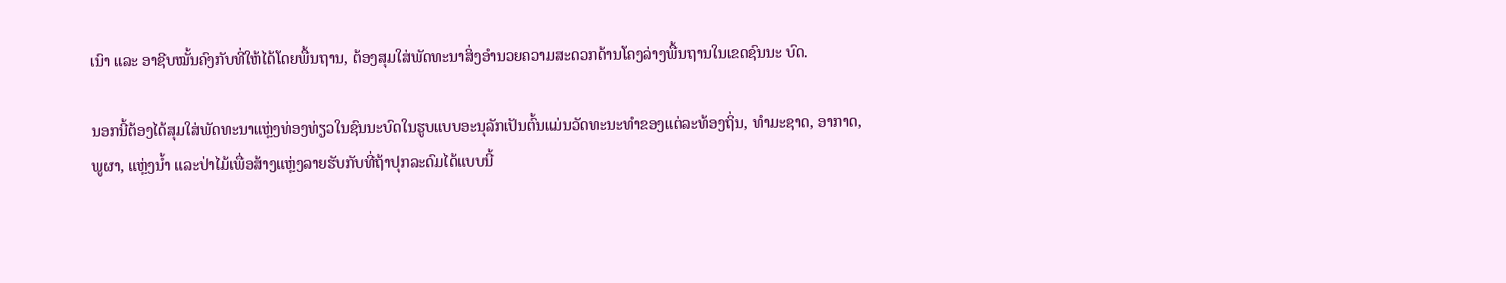ເນົາ ແລະ ອາຊີບໝັ້ນຄົງກັບທີ່ໃຫ້ໄດ້ໂດຍພື້ນຖານ, ຕ້ອງສຸມໃສ່ພັດທະນາສິ່ງອໍານວຍຄວາມສະດວກດ້ານໂຄງລ່າງພື້ນຖານໃນເຂດຊົນນະ ບົດ.

ນອກນີ້ຕ້ອງໄດ້ສຸມໃສ່ພັດທະນາແຫຼ່ງທ່ອງທ່ຽວໃນຊົນນະບົດໃນຮູບແບບອະນຸລັກເປັນຕົ້ນແມ່ນວັດທະນະທຳຂອງແຕ່ລະທ້ອງຖິ່ນ, ທຳມະຊາດ, ອາກາດ, ພູຜາ, ແຫຼ່ງນໍ້າ ແລະປ່າໄມ້ເພື່ອສ້າງແຫຼ່ງລາຍຮັບກັບທີ່ຖ້າປຸກລະດົມໄດ້ແບບນີ້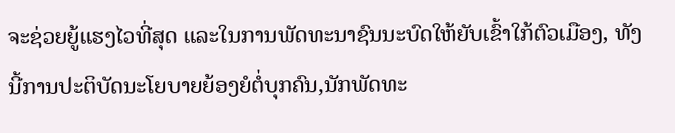ຈະຊ່ວຍຍູ້ແຮງໄວທີ່ສຸດ ແລະໃນການພັດທະນາຊົນນະບົດໃຫ້ຍັບເຂົ້າໃກ້ຕົວເມືອງ, ທັງນີ້ການປະຕິບັດນະໂຍບາຍຍ້ອງຍໍຕໍ່ບຸກຄົນ,ນັກພັດທະ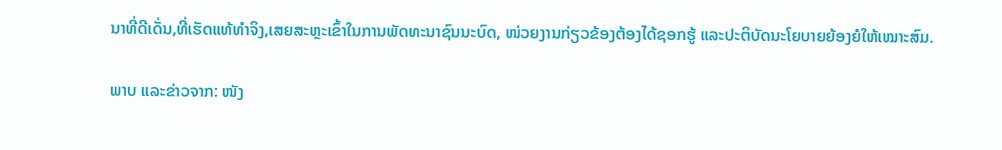ນາທີ່ດີເດັ່ນ,ທີ່ເຮັດແທ້ທຳຈິງ,ເສຍສະຫຼະເຂົ້າໃນການພັດທະນາຊົນນະບົດ, ໜ່ວຍງານກ່ຽວຂ້ອງຕ້ອງໄດ້ຊອກຮູ້ ແລະປະຕິບັດນະໂຍບາຍຍ້ອງຍໍໃຫ້ເໝາະສົມ.

ພາບ ແລະຂ່າວຈາກ: ໜັງ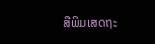ສືພິມເສດຖະ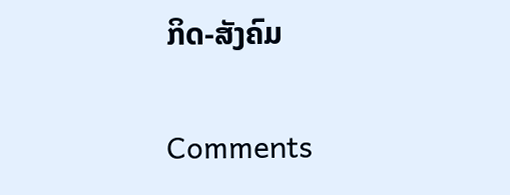ກິດ-ສັງຄົມ

Comments